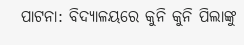ପାଟନା: ବିଦ୍ୟାଳୟରେ କୁନି କୁନି ପିଲାଙ୍କୁ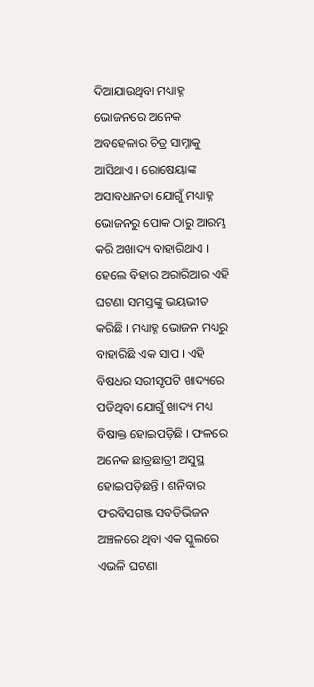ଦିଆଯାଉଥିବା ମଧ୍ୟାହ୍ନ ଭୋଜନରେ ଅନେକ ଅବହେଳାର ଚିତ୍ର ସାମ୍ନାକୁ ଆସିଥାଏ । ରୋଷେୟାଙ୍କ ଅସାବଧାନତା ଯୋଗୁଁ ମଧ୍ୟାହ୍ନ ଭୋଜନରୁ ପୋକ ଠାରୁ ଆରମ୍ଭ କରି ଅଖାଦ୍ୟ ବାହାରିଥାଏ । ହେଲେ ବିହାର ଅରାରିଆର ଏହି ଘଟଣା ସମସ୍ତଙ୍କୁ ଭୟଭୀତ କରିଛି । ମଧ୍ୟାହ୍ନ ଭୋଜନ ମଧ୍ୟରୁ ବାହାରିଛି ଏକ ସାପ । ଏହି ବିଷଧର ସରୀସୃପଟି ଖାଦ୍ୟରେ ପଡିଥିବା ଯୋଗୁଁ ଖାଦ୍ୟ ମଧ୍ୟ ବିଷାକ୍ତ ହୋଇପଡ଼ିଛି । ଫଳରେ ଅନେକ ଛାତ୍ରଛାତ୍ରୀ ଅସୁସ୍ଥ ହୋଇପଡ଼ିଛନ୍ତି । ଶନିବାର ଫରବିସଗଞ୍ଜ ସବଡିଭିଜନ ଅଞ୍ଚଳରେ ଥିବା ଏକ ସ୍କୁଲରେ ଏଭଳି ଘଟଣା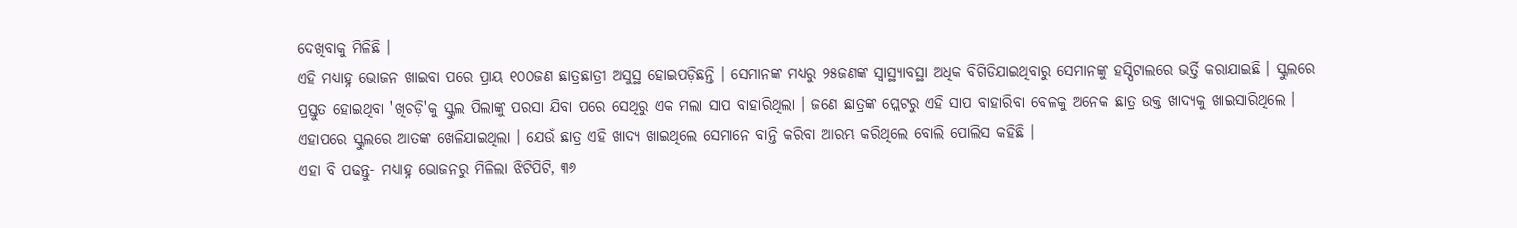ଦେଖିବାକୁ ମିଳିଛି ।
ଏହି ମଧ୍ୟାହ୍ନ ଭୋଜନ ଖାଇବା ପରେ ପ୍ରାୟ ୧୦୦ଜଣ ଛାତ୍ରଛାତ୍ରୀ ଅସୁସ୍ଥ ହୋଇପଡ଼ିଛନ୍ତି । ସେମାନଙ୍କ ମଧ୍ୟରୁ ୨୫ଜଣଙ୍କ ସ୍ବାସ୍ଥ୍ୟାବସ୍ଥା ଅଧିକ ବିଗିଡିଯାଇଥିବାରୁ ସେମାନଙ୍କୁ ହସ୍ପିଟାଲରେ ଭର୍ତ୍ତି କରାଯାଇଛି । ସ୍କୁଲରେ ପ୍ରସ୍ତୁତ ହୋଇଥିବା 'ଖିଚଡ଼ି'କୁ ସ୍କୁଲ ପିଲାଙ୍କୁ ପରସା ଯିବା ପରେ ସେଥିରୁ ଏକ ମଲା ସାପ ବାହାରିଥିଲା । ଜଣେ ଛାତ୍ରଙ୍କ ପ୍ଲେଟରୁ ଏହି ସାପ ବାହାରିବା ବେଳକୁ ଅନେକ ଛାତ୍ର ଉକ୍ତ ଖାଦ୍ୟକୁ ଖାଇସାରିଥିଲେ । ଏହାପରେ ସ୍କୁଲରେ ଆତଙ୍କ ଖେଳିଯାଇଥିଲା । ଯେଉଁ ଛାତ୍ର ଏହି ଖାଦ୍ୟ ଖାଇଥିଲେ ସେମାନେ ବାନ୍ତି କରିବା ଆରମ୍ଭ କରିଥିଲେ ବୋଲି ପୋଲିସ କହିଛି ।
ଏହା ବି ପଢନ୍ତୁ- ମଧ୍ୟାହ୍ନ ଭୋଜନରୁ ମିଳିଲା ଝିଟିପିଟି, ୩୬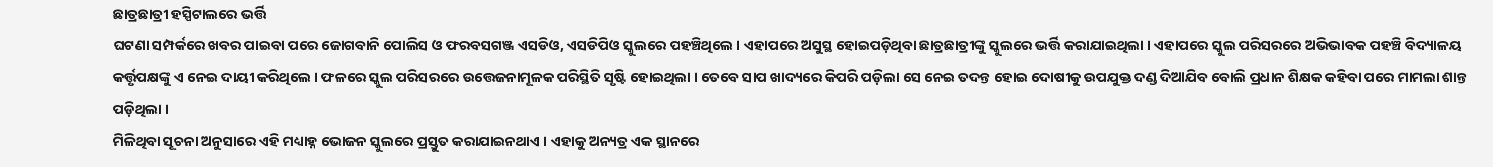ଛାତ୍ରଛାତ୍ରୀ ହସ୍ପିଟାଲରେ ଭର୍ତ୍ତି
ଘଟଣା ସମ୍ପର୍କରେ ଖବର ପାଇବା ପରେ ଜୋଗବାନି ପୋଲିସ ଓ ଫରବସଗଞ୍ଜ ଏସଡିଓ, ଏସଡିପିଓ ସ୍କୁଲରେ ପହଞ୍ଚିଥିଲେ । ଏହାପରେ ଅସୁସ୍ଥ ହୋଇପଡ଼ିଥିବା ଛାତ୍ରଛାତ୍ରୀଙ୍କୁ ସ୍କୁଲରେ ଭର୍ତ୍ତି କରାଯାଇଥିଲା । ଏହାପରେ ସ୍କୁଲ ପରିସରରେ ଅଭିଭାବକ ପହଞ୍ଚି ବିଦ୍ୟାଳୟ କର୍ତ୍ତୃପକ୍ଷଙ୍କୁ ଏ ନେଇ ଦାୟୀ କରିଥିଲେ । ଫଳରେ ସ୍କୁଲ ପରିସରରେ ଉତ୍ତେଜନାମୂଳକ ପରିସ୍ଥିତି ସୃଷ୍ଟି ହୋଇଥିଲା । ତେବେ ସାପ ଖାଦ୍ୟରେ କିପରି ପଡ଼ିଲା ସେ ନେଇ ତଦନ୍ତ ହୋଇ ଦୋଷୀକୁ ଉପଯୁକ୍ତ ଦଣ୍ଡ ଦିଆଯିବ ବୋଲି ପ୍ରଧାନ ଶିକ୍ଷକ କହିବା ପରେ ମାମଲା ଶାନ୍ତ ପଡ଼ିଥିଲା ।
ମିଳିଥିବା ସୂଚନା ଅନୁସାରେ ଏହି ମଧ୍ୟାହ୍ନ ଭୋଜନ ସ୍କୁଲରେ ପ୍ରସ୍ତୁତ କରାଯାଇନଥାଏ । ଏହାକୁ ଅନ୍ୟତ୍ର ଏକ ସ୍ଥାନରେ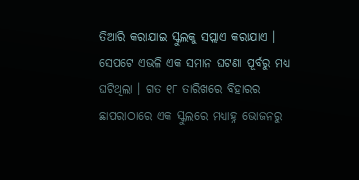ତିଆରି କରାଯାଇ ସ୍କୁଲକୁ ସପ୍ଲାଏ କରାଯାଏ । ସେପଟେ ଏଭଳି ଏକ ସମାନ ଘଟଣା ପୂର୍ବରୁ ମଧ୍ୟ ଘଟିଥିଲା । ଗତ ୧୮ ତାରିଖରେ ବିହାରର ଛାପରାଠାରେ ଏକ ସ୍କୁଲରେ ମଧ୍ୟାହ୍ନ ଭୋଜନରୁ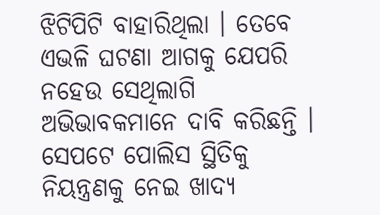ଝିଟିପିଟି ବାହାରିଥିଲା । ତେବେ ଏଭଳି ଘଟଣା ଆଗକୁ ଯେପରି ନହେଉ ସେଥିଲାଗି ଅଭିଭାବକମାନେ ଦାବି କରିଛନ୍ତି । ସେପଟେ ପୋଲିସ ସ୍ଥିତିକୁ ନିୟନ୍ତ୍ରଣକୁ ନେଇ ଖାଦ୍ୟ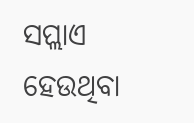ସପ୍ଲାଏ ହେଉଥିବା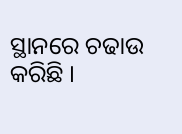ସ୍ଥାନରେ ଚଢାଉ କରିଛି ।